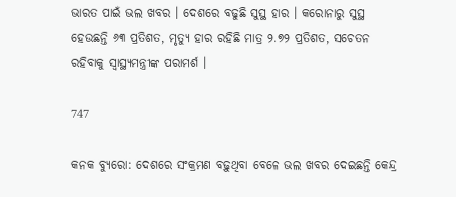ଭାରତ ପାଇଁ ଭଲ ଖବର । ଦେଶରେ ବଢୁଛି ସୁସ୍ଥ ହାର । କରୋନାରୁ ସୁସ୍ଥ ହେଉଛନ୍ତି ୬୩ ପ୍ରତିଶତ, ମୃତ୍ୟୁ ହାର ରହିଛି ମାତ୍ର ୨.୭୨ ପ୍ରତିଶତ, ସଚେତନ ରହିବାକୁ ସ୍ୱାସ୍ଥ୍ୟମନ୍ତ୍ରୀଙ୍କ ପରାମର୍ଶ ।

747

କନକ ବ୍ୟୁରୋ: ଦେଶରେ ସଂକ୍ରମଣ ବଢ଼ୁଥିବା ବେଳେ ଭଲ ଖବର ଦେଇଛନ୍ତି କେନ୍ଦ୍ର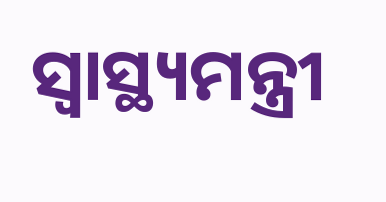ସ୍ୱାସ୍ଥ୍ୟମନ୍ତ୍ରୀ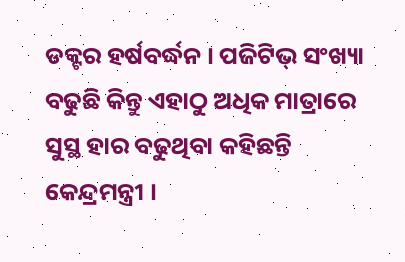ଡକ୍ଟର ହର୍ଷବର୍ଦ୍ଧନ । ପଜିଟିଭ୍ ସଂଖ୍ୟା ବଢୁଛି କିନ୍ତୁ ଏହାଠୁ ଅଧିକ ମାତ୍ରାରେ ସୁସ୍ଥ ହାର ବଢୁଥିବା କହିଛନ୍ତି କେନ୍ଦ୍ରମନ୍ତ୍ରୀ ।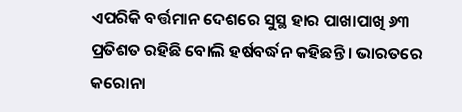ଏପରିକି ବର୍ତ୍ତମାନ ଦେଶରେ ସୁସ୍ଥ ହାର ପାଖାପାଖି ୬୩ ପ୍ରତିଶତ ରହିଛି ବୋଲି ହର୍ଷବର୍ଦ୍ଧନ କହିଛନ୍ତି । ଭାରତରେ କରୋନା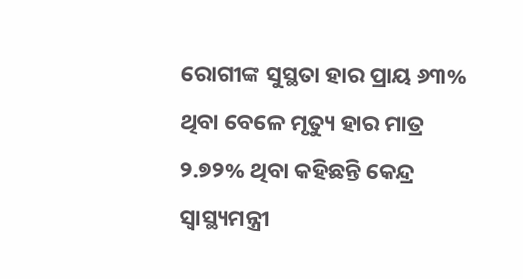ରୋଗୀଙ୍କ ସୁସ୍ଥତା ହାର ପ୍ରାୟ ୬୩% ଥିବା ବେଳେ ମୃତ୍ୟୁ ହାର ମାତ୍ର ୨.୭୨% ଥିବା କହିଛନ୍ତି କେନ୍ଦ୍ର ସ୍ୱାସ୍ଥ୍ୟମନ୍ତ୍ରୀ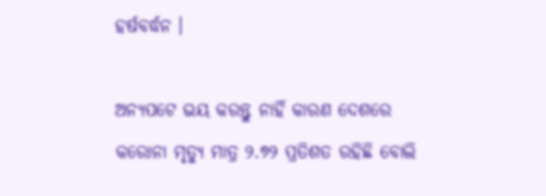ହର୍ଷବର୍ଦ୍ଧନ ।

ଅନ୍ୟପଟେ ଭୟ କରନ୍ତୁ ନାହିଁ କାରଣ ଦେଶରେ କରୋନା ମୃତ୍ୟୁ ମାତ୍ର ୨.୭୨ ପ୍ରତିଶତ ରହିଛି ବୋଲି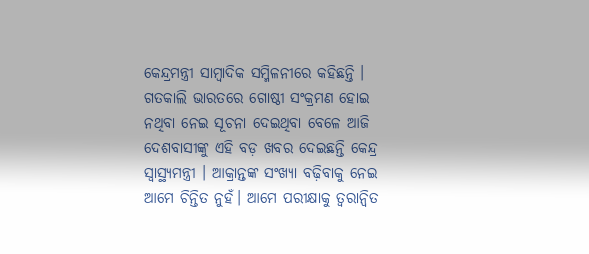କେନ୍ଦ୍ରମନ୍ତ୍ରୀ ସାମ୍ବାଦିକ ସମ୍ମିଳନୀରେ କହିଛନ୍ତି । ଗତକାଲି ଭାରତରେ ଗୋଷ୍ଠୀ ସଂକ୍ରମଣ ହୋଇ ନଥିବା ନେଇ ସୂଚନା ଦେଇଥିବା ବେଳେ ଆଜି ଦେଶବାସୀଙ୍କୁ ଏହି ବଡ଼ ଖବର ଦେଇଛନ୍ତି କେନ୍ଦ୍ର ସ୍ୱାସ୍ଥ୍ୟମନ୍ତ୍ରୀ । ଆକ୍ରାନ୍ତଙ୍କ ସଂଖ୍ୟା ବଢ଼ିବାକୁ ନେଇ  ଆମେ ଚିନ୍ତିତ ନୁହଁ। ଆମେ ପରୀକ୍ଷାକୁ ତ୍ୱରାନ୍ୱିତ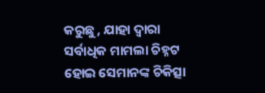କରୁଛୁ, ଯାହା ଦ୍ବାରା ସର୍ବାଧିକ ମାମଲା ଚିହ୍ନଟ ହୋଇ ସେମାନଙ୍କ ଚିକିତ୍ସା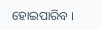ହୋଇପାରିବ ।